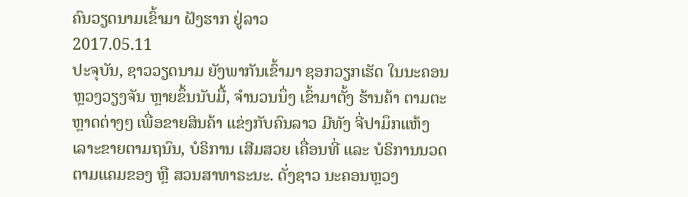ຄົນວຽດນາມເຂົ້າມາ ຝັງຮາກ ຢູ່ລາວ
2017.05.11
ປະຈຸບັນ, ຊາວວຽດນາມ ຍັງພາກັນເຂົ້າມາ ຊອກວຽກເຮັດ ໃນນະຄອນຫຼວງວຽງຈັນ ຫຼາຍຂຶ້ນນັບມື້, ຈໍານວນນຶ່ງ ເຂົ້າມາຕັ້ງ ຮ້ານຄ້າ ຕາມຕະຫຼາດຕ່າງໆ ເພື່ອຂາຍສິນຄ້າ ແຂ່ງກັບຄົນລາວ ມີທັງ ຈີ່ປາມຶກແຫ້ງ ເລາະຂາຍຕາມຖນົນ, ບໍຣິການ ເສີມສວຍ ເຄື່ອນທີ່ ແລະ ບໍຣິການນວດ ຕາມແຄມຂອງ ຫຼື ສວນສາທາຣະນະ. ດັ່ງຊາວ ນະຄອນຫຼວງ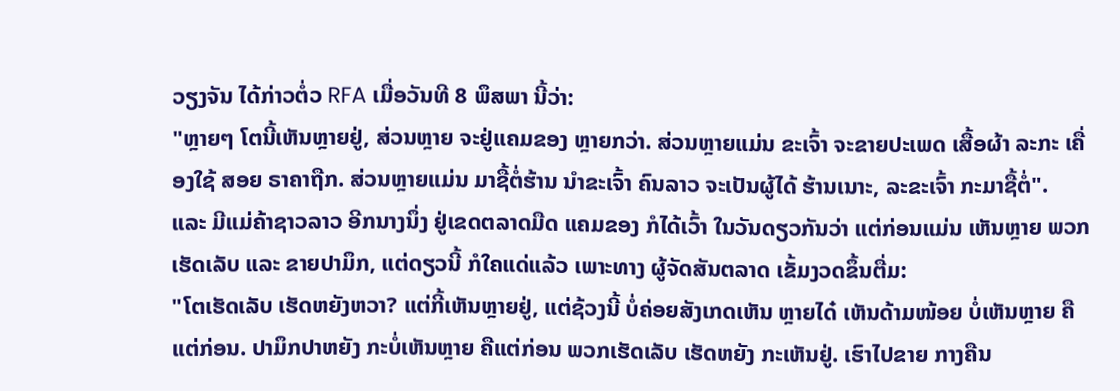ວຽງຈັນ ໄດ້ກ່າວຕໍ່ວ RFA ເມື່ອວັນທີ 8 ພຶສພາ ນີ້ວ່າ:
"ຫຼາຍໆ ໂຕນີ້ເຫັນຫຼາຍຢູ່, ສ່ວນຫຼາຍ ຈະຢູ່ແຄມຂອງ ຫຼາຍກວ່າ. ສ່ວນຫຼາຍແມ່ນ ຂະເຈົ້າ ຈະຂາຍປະເພດ ເສື້ອຜ້າ ລະກະ ເຄື່ອງໃຊ້ ສອຍ ຣາຄາຖືກ. ສ່ວນຫຼາຍແມ່ນ ມາຊື້ຕໍ່ຮ້ານ ນຳຂະເຈົ້າ ຄົນລາວ ຈະເປັນຜູ້ໄດ້ ຮ້ານເນາະ, ລະຂະເຈົ້າ ກະມາຊື້ຕໍ່".
ແລະ ມີແມ່ຄ້າຊາວລາວ ອີກນາງນຶ່ງ ຢູ່ເຂດຕລາດມືດ ແຄມຂອງ ກໍໄດ້ເວົ້າ ໃນວັນດຽວກັນວ່າ ແຕ່ກ່ອນແມ່ນ ເຫັນຫຼາຍ ພວກເຮັດເລັບ ແລະ ຂາຍປາມຶກ, ແຕ່ດຽວນີ້ ກໍໃຄແດ່ແລ້ວ ເພາະທາງ ຜູ້ຈັດສັນຕລາດ ເຂັ້ມງວດຂຶ້ນຕື່ມ:
"ໂຕເຮັດເລັບ ເຮັດຫຍັງຫວາ? ແຕ່ກີ້ເຫັນຫຼາຍຢູ່, ແຕ່ຊ້ວງນີ້ ບໍ່ຄ່ອຍສັງເກດເຫັນ ຫຼາຍໄດ໋ ເຫັນດ້າມໜ້ອຍ ບໍ່ເຫັນຫຼາຍ ຄືແຕ່ກ່ອນ. ປາມຶກປາຫຍັງ ກະບໍ່ເຫັນຫຼາຍ ຄືແຕ່ກ່ອນ ພວກເຮັດເລັບ ເຮັດຫຍັງ ກະເຫັນຢູ່. ເຮົາໄປຂາຍ ກາງຄືນ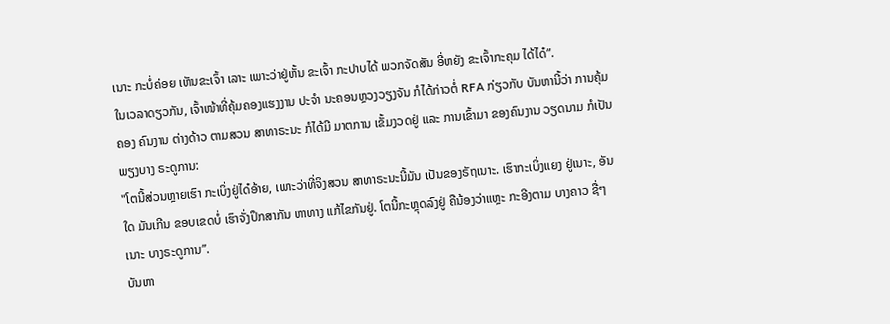ເນາະ ກະບໍ່ຄ່ອຍ ເຫັນຂະເຈົ້າ ເລາະ ເພາະວ່າຢູ່ຫັ້ນ ຂະເຈົ້າ ກະປາບໄດ້ ພວກຈັດສັນ ອີ່ຫຍັງ ຂະເຈົ້າກະຄຸມ ໄດ້ໄດ໋”.
ໃນເວລາດຽວກັນ, ເຈົ້າໜ້າທີ່ຄຸ້ມຄອງແຮງງານ ປະຈຳ ນະຄອນຫຼວງວຽງຈັນ ກໍໄດ້ກ່າວຕໍ່ RFA ກ່ຽວກັບ ບັນຫານີ້ວ່າ ການຄຸ້ມຄອງ ຄົນງານ ຕ່າງດ້າວ ຕາມສວນ ສາທາຣະນະ ກໍໄດ້ມີ ມາຕການ ເຂັ້ມງວດຢູ່ ແລະ ການເຂົ້າມາ ຂອງຄົນງານ ວຽດນາມ ກໍເປັນພຽງບາງ ຣະດູການ:
"ໂຕນີ້ສ່ວນຫຼາຍເຮົາ ກະເບິ່ງຢູ່ໄດ໋ອ້າຍ, ເພາະວ່າທີ່ຈິງສວນ ສາທາຣະນະນີ້ມັນ ເປັນຂອງຣັຖເນາະ. ເຮົາກະເບິ່ງແຍງ ຢູ່ເນາະ, ອັນໃດ ມັນເກີນ ຂອບເຂດບໍ່ ເຮົາຈັ່ງປຶກສາກັນ ຫາທາງ ແກ້ໄຂກັນຢູ່. ໂຕນີ້ກະຫຼຸດລົງຢູ່ ຄືນ້ອງວ່າແຫຼະ ກະອີງຕາມ ບາງຄາວ ຊື່ໆເນາະ ບາງຣະດູການ”.
ບັນຫາ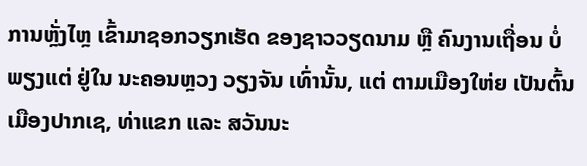ການຫຼັ່ງໄຫຼ ເຂົ້າມາຊອກວຽກເຮັດ ຂອງຊາວວຽດນາມ ຫຼື ຄົນງານເຖື່ອນ ບໍ່ພຽງແຕ່ ຢູ່ໃນ ນະຄອນຫຼວງ ວຽງຈັນ ເທົ່ານັ້ນ, ແຕ່ ຕາມເມືອງໃຫ່ຍ ເປັນຕົ້ນ ເມືອງປາກເຊ, ທ່າແຂກ ແລະ ສວັນນະ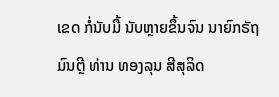ເຂດ ກໍ່ນັບມື້ ນັບຫຼາຍຂຶ້ນຈົນ ນາຍົກຣັຖມົນຕຼີ ທ່ານ ທອງລຸນ ສີສຸລິດ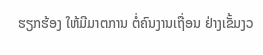ຮຽກຮ້ອງ ໃຫ້ມີມາຕການ ຕໍ່ຄົນງານເຖື່ອນ ຢ່າງເຂັ້ມງວ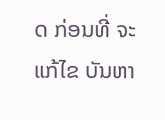ດ ກ່ອນທີ່ ຈະແກ້ໄຂ ບັນຫາ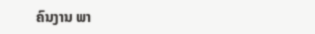ຄົນງານ ພາ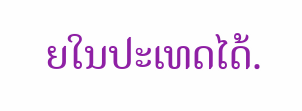ຍໃນປະເທດໄດ້.